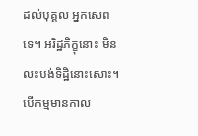ដល់បុគ្គល អ្នកសេពទេ។ អរិដ្ឋភិក្ខុនោះ មិនលះបង់ទិដ្ឋិនោះសោះ។ បើកម្មមានកាល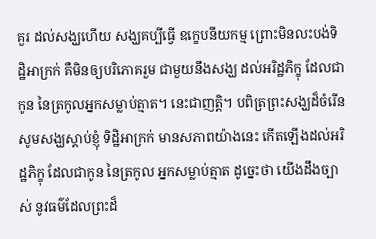គួរ ដល់សង្ឃហើយ សង្ឃគប្បីធ្វើ ឧក្ខេបនីយកម្ម ព្រោះមិនលះបង់ទិដ្ឋិអាក្រក់ គឺមិនឲ្យបរិភោគរួម ជាមួយនឹងសង្ឃ ដល់អរិដ្ឋភិក្ខុ ដែលជាកូន នៃត្រកូលអ្នកសម្លាប់ត្មាត។ នេះជាញត្តិ។ បពិត្រព្រះសង្ឃដ៏ចំរើន សូមសង្ឃស្តាប់ខ្ញុំ ទិដ្ឋិអាក្រក់ មានសភាពយ៉ាងនេះ កើតឡើងដល់អរិដ្ឋភិក្ខុ ដែលជាកូន នៃត្រកូល អ្នកសម្លាប់ត្មាត ដូច្នេះថា យើងដឹងច្បាស់ នូវធម៌ដែលព្រះដ៏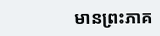មានព្រះភាគ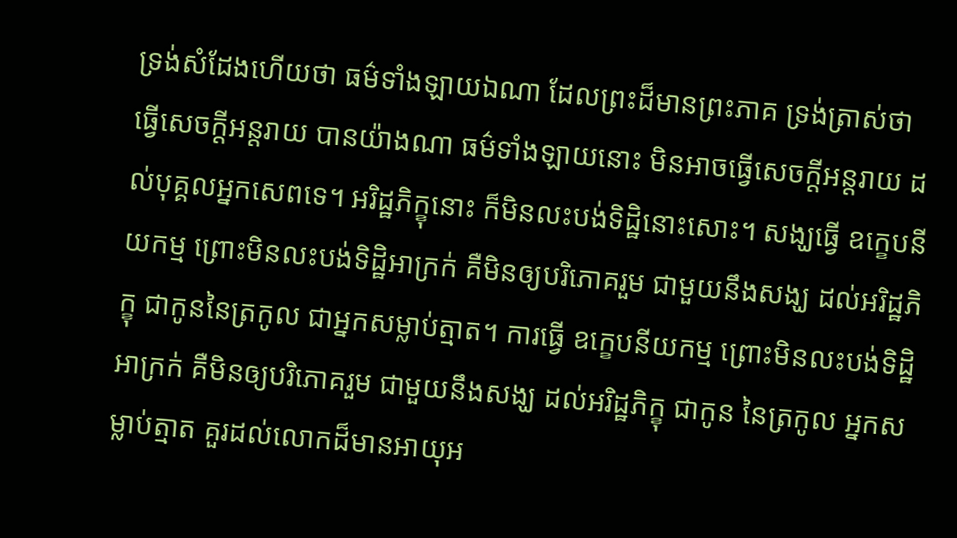ទ្រង់សំដែងហើយថា ធម៌ទាំងឡាយឯណា ដែលព្រះដ៏មានព្រះភាគ ទ្រង់ត្រាស់ថា ធ្វើសេចក្តីអន្តរាយ បានយ៉ាងណា ធម៌ទាំងឡាយនោះ មិនអាចធ្វើសេចក្តីអន្តរាយ ដល់បុគ្គលអ្នកសេពទេ។ អរិដ្ឋភិក្ខុនោះ ក៏មិនលះបង់ទិដ្ឋិនោះសោះ។ សង្ឃធ្វើ ឧក្ខេបនីយកម្ម ព្រោះមិនលះបង់ទិដ្ឋិអាក្រក់ គឺមិនឲ្យបរិភោគរួម ជាមួយនឹងសង្ឃ ដល់អរិដ្ឋភិក្ខុ ជាកូននៃត្រកូល ជាអ្នកសម្លាប់ត្មាត។ ការធ្វើ ឧក្ខេបនីយកម្ម ព្រោះមិនលះបង់ទិដ្ឋិអាក្រក់ គឺមិនឲ្យបរិភោគរួម ជាមួយនឹងសង្ឃ ដល់អរិដ្ឋភិក្ខុ ជាកូន នៃត្រកូល អ្នកសម្លាប់ត្មាត គួរដល់លោកដ៏មានអាយុអ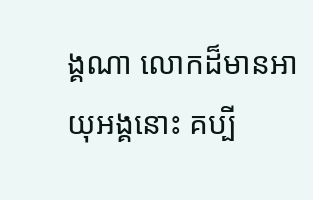ង្គណា លោកដ៏មានអាយុអង្គនោះ គប្បី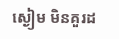ស្ងៀម មិនគួរដ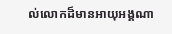ល់លោកដ៏មានអាយុអង្គណា